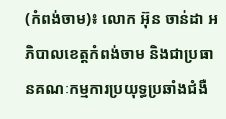(កំពង់ចាម)៖ លោក អ៊ុន ចាន់ដា អភិបាលខេត្តកំពង់ចាម និងជាប្រធានគណៈកម្មការប្រយុទ្ធប្រឆាំងជំងឺ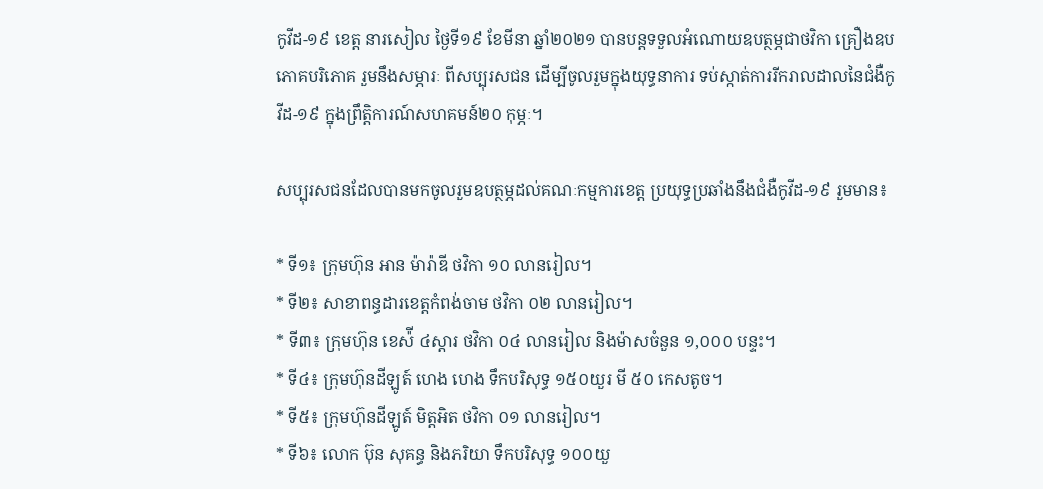កូវីដ-១៩ ខេត្ត នារសៀល ថ្ងៃទី១៩ ខែមីនា ឆ្នាំ២០២១ បានបន្តទទួលអំណោយឧបត្ថម្ភជាថវិកា គ្រឿងឧបភោគបរិភោគ រួមនឹងសម្ភារៈ ពីសប្បុរសជន ដើម្បីចូលរួមក្នុងយុទ្ធនាការ ទប់ស្កាត់ការរីករាលដាលនៃជំងឺកូវីដ-១៩ ក្នុងព្រឹត្តិការណ៍សហគមន៍២០ កុម្ភៈ។

សប្បុរសជនដែលបានមកចូលរួមឧបត្ថម្ភដល់គណៈកម្មការខេត្ត ប្រយុទ្ធប្រឆាំងនឹងជំងឺកូវីដ-១៩ រួមមាន៖

* ទី១៖ ក្រុមហ៊ុន អាន ម៉ារ៉ាឌី ថវិកា ១០ លានរៀល។
* ទី២៖ សាខាពន្ធដារខេត្តកំពង់ចាម ថវិកា ០២ លានរៀល។
* ទី៣៖ ក្រុមហ៊ុន ខេស៉ី ៤ស្តារ ថវិកា ០៤ លានរៀល និងម៉ាសចំនួន ១,០០០ បន្ទះ។
* ទី៤៖ ក្រុមហ៊ុនដីឡូត៍ ហេង ហេង ទឹកបរិសុទ្ធ ១៥០យួរ មី ៥០ កេសតូច។
* ទី៥៖ ក្រុមហ៊ុនដីឡូត៍ មិត្តអិត ថវិកា ០១ លានរៀល។
* ទី៦៖ លោក ប៊ុន សុគន្ធ និងភរិយា ទឹកបរិសុទ្ធ ១០០យួ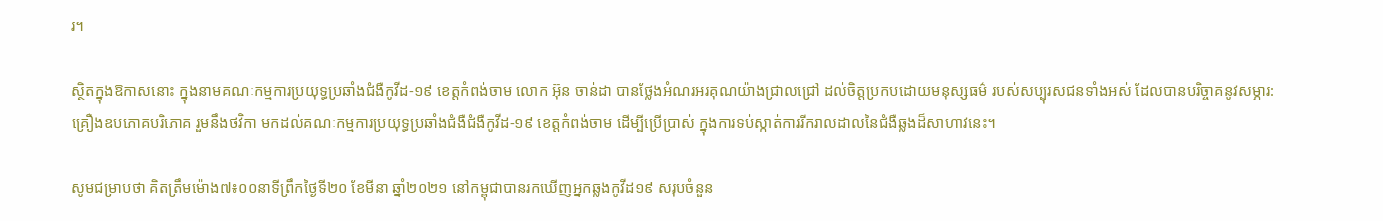រ។

ស្ថិតក្នុងឱកាសនោះ ក្នុងនាមគណៈកម្មការប្រយុទ្ធប្រឆាំងជំងឺកូវីដ-១៩ ខេត្តកំពង់ចាម លោក អ៊ុន ចាន់ដា បានថ្លែងអំណរអរគុណយ៉ាងជ្រាលជ្រៅ ដល់ចិត្តប្រកបដោយមនុស្សធម៌ របស់សប្បុរសជនទាំងអស់ ដែលបានបរិច្ចាគនូវសម្ភារ: គ្រឿងឧបភោគបរិភោគ រួមនឹងថវិកា មកដល់គណៈកម្មការប្រយុទ្ធប្រឆាំងជំងឺជំងឺកូវីដ-១៩ ខេត្តកំពង់ចាម ដើម្បីប្រើប្រាស់ ក្នុងការទប់ស្កាត់ការរីករាលដាលនៃជំងឺឆ្លងដ៏សាហាវនេះ។

សូមជម្រាបថា គិតត្រឹមម៉ោង៧៖០០នាទីព្រឹកថ្ងៃទី២០ ខែមីនា ឆ្នាំ២០២១ នៅកម្ពុជាបានរកឃើញអ្នកឆ្លងកូវីដ១៩ សរុបចំនួន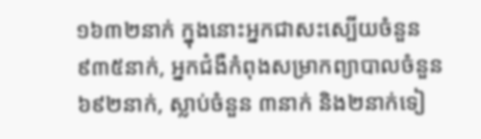១៦៣២នាក់ ក្នុងនោះអ្នកជាសះស្បើយចំនួន ៩៣៥នាក់, អ្នកជំងឺកំពុងសម្រាកព្យាបាលចំនួន ៦៩២នាក់, ស្លាប់ចំនួន ៣នាក់ និង២នាក់ទៀ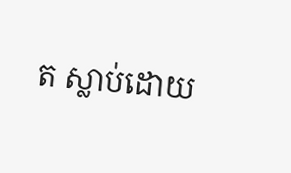ត ស្លាប់ដោយ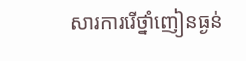សារការរើថ្នាំញៀនធ្ងន់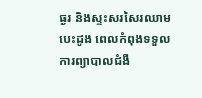ធ្ងរ និងស្ទះសរសៃរឈាមបេះដូង ពេលកំពុងទទួលការព្យាបាលជំងឺ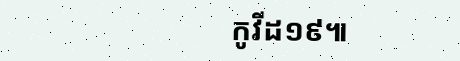កូវីដ១៩៕